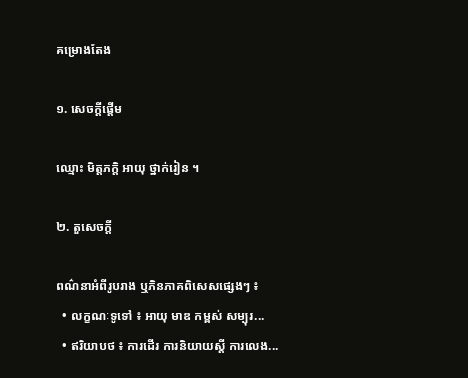គម្រោងតែង

១. សេចក្តីផ្តើម

ឈ្មោះ មិត្តភក្តិ អាយុ ថ្នាក់រៀន ។

២. តួសេចក្តី

ពណ៌នាអំពីរូបរាង ឬភិនភាគពិសេសផ្សេងៗ ៖
  • លក្ខណៈទូទៅ ៖ អាយុ មាឌ កម្ពស់ សម្បុរ...
  • ឥរិយាបថ ៖ ការដើរ ការនិយាយស្តី ការលេង...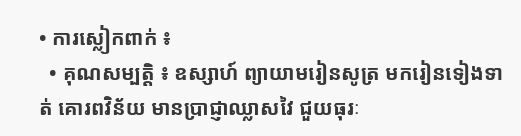• ការស្លៀកពាក់ ៖
  • គុណសម្បត្តិ ៖ ឧស្សាហ៍ ព្យាយាមរៀនសូត្រ មករៀនទៀងទាត់ គោរពវិន័យ មានប្រាជ្ញាឈ្លាសវៃ ជួយធុរៈ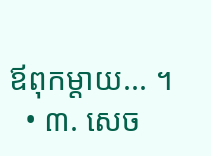ឪពុកម្តាយ... ។
  • ៣. សេច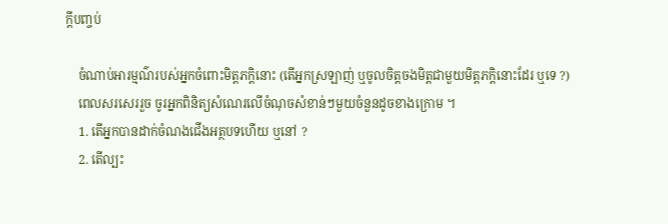ក្តីបញ្ចប់

    ចំណាប់អារម្មណ៌របស់អ្នកចំពោះមិត្តភក្តិនោះ (តើអ្នកស្រឡាញ់ ឬចូលចិត្តចងមិត្តជាមួយមិត្តភក្តិនោះដែរ ឬទេ ?)
    ពេលសរសេររួច ចូរអ្នកពិនិត្យសំណេរលើចំណុចសំខាន់ៗមួយចំនួនដូចខាងក្រោម ។
    1. តើអ្នកបានដាក់ចំណងជើងអត្ថបទហើយ ឬនៅ ?
    2. តើល្បះ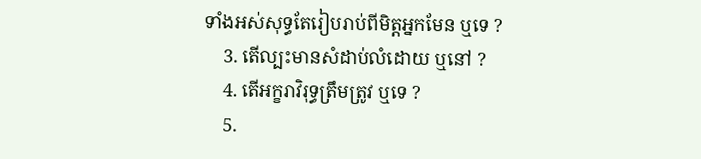ទាំងអស់សុទ្ធតែរៀបរាប់ពីមិត្តអ្នកមែន ឬទេ ?
    3. តើល្បះមានសំដាប់លំដោយ ឬនៅ ?
    4. តើអក្ខរាវិរុទ្ធត្រឹមត្រូវ ឬទេ ?
    5.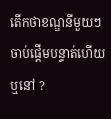តើកថាខណ្ឌនីមួយៗចាប់ផ្តើមបន្ទាត់ហើយ ឬនៅ ?